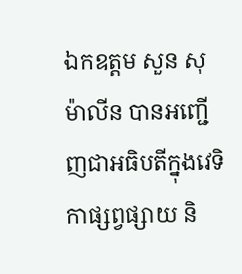ឯកឧត្តម សួន សុម៉ាលីន បានអញ្ជើញជាអធិបតីក្នុងវេទិកាផ្សព្វផ្សាយ និ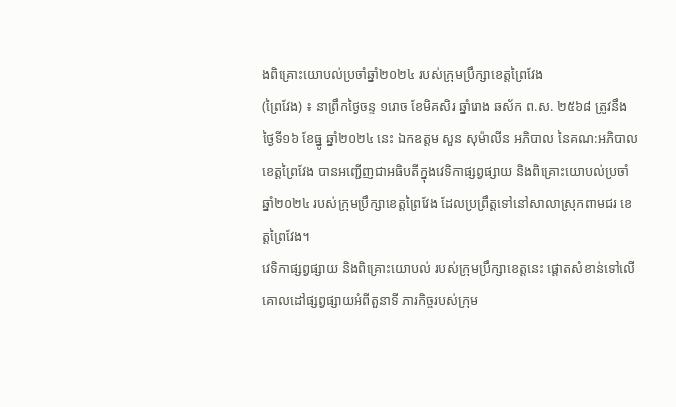ងពិគ្រោះយោបល់ប្រចាំឆ្នាំ២០២៤ របស់ក្រុមប្រឹក្សាខេត្តព្រៃវែង
(ព្រៃវែង) ៖ នាព្រឹកថ្ងៃចន្ទ ១រោច ខែមិគសិរ ឆ្នាំរោង ឆស័ក ព.ស. ២៥៦៨ ត្រូវនឹង ថ្ងៃទី១៦ ខែធ្នូ ឆ្នាំ២០២៤ នេះ ឯកឧត្តម សួន សុម៉ាលីន អភិបាល នៃគណ:អភិបាលខេត្តព្រៃវែង បានអញ្ជើញជាអធិបតីក្នុងវេទិកាផ្សព្វផ្សាយ និងពិគ្រោះយោបល់ប្រចាំឆ្នាំ២០២៤ របស់ក្រុមប្រឹក្សាខេត្តព្រៃវែង ដែលប្រព្រឹត្តទៅនៅសាលាស្រុកពាមជរ ខេត្តព្រៃវែង។
វេទិកាផ្សព្វផ្សាយ និងពិគ្រោះយោបល់ របស់ក្រុមប្រឹក្សាខេត្តនេះ ផ្តោតសំខាន់ទៅលើគោលដៅផ្សព្វផ្សាយអំពីតួនាទី ភារកិច្ចរបស់ក្រុម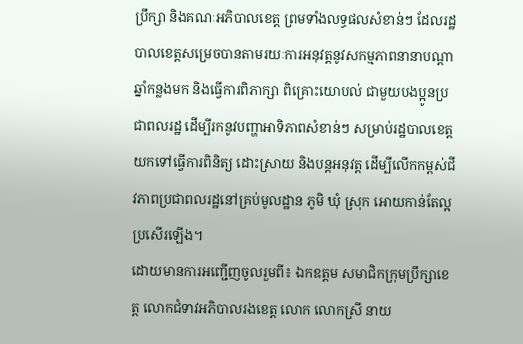ប្រឹក្សា និងគណៈអភិបាលខេត្ត ព្រមទាំងលទ្ធផលសំខាន់ៗ ដែលរដ្ឋបាលខេត្តសម្រេចបានតាមរយៈការអនុវត្តនូវសកម្មភាពនានាបណ្តាឆ្នាំកន្លងមក និងធ្វើការពិភាក្សា ពិគ្រោះយោបល់ ជាមួយបងប្អូនប្រជាពលរដ្ឋ ដើម្បីរកនូវបញ្ហាអាទិភាពសំខាន់ៗ សម្រាប់រដ្ឋបាលខេត្តយកទៅធ្វើការពិនិត្យ ដោះស្រាយ និងបន្តអនុវត្ត ដើម្បីលើកកម្ពស់ជីវភាពប្រជាពលរដ្ឋនៅគ្រប់មូលដ្ឋាន ភូមិ ឃុំ ស្រុក អោយកាន់តែល្អប្រសើរឡើង។
ដោយមានការអញ្ជើញចូលរួមពី៖ ឯកឧត្តម សមាជិកក្រុមប្រឹក្សាខេត្ត លោកជំទាវអភិបាលរងខេត្ត លោក លោកស្រី នាយ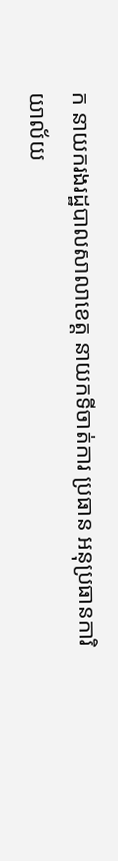ក នាយករងរដ្ឋបាលសាលាខេត្ត នាយកទីចាត់ការ ប្រធាន អនុប្រធានការិយាល័យ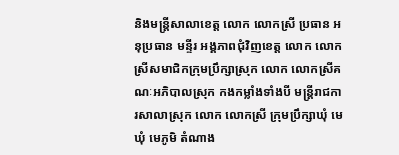និងមន្ត្រីសាលាខេត្ត លោក លោកស្រី ប្រធាន អនុប្រធាន មន្ទីរ អង្គភាពជុំវិញខេត្ត លោក លោកស្រីសមាជិកក្រុមប្រឹក្សាស្រុក លោក លោកស្រីគណៈអភិបាលស្រុក កងកម្លាំងទាំងបី មន្ត្រីរាជការសាលាស្រុក លោក លោកស្រី ក្រុមប្រឹក្សាឃុំ មេឃុំ មេភូមិ តំណាង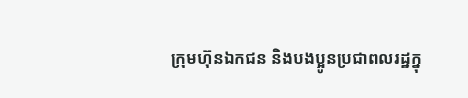ក្រុមហ៊ុនឯកជន និងបងប្អូនប្រជាពលរដ្ឋក្នុ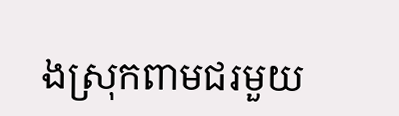ងស្រុកពាមជរមួយ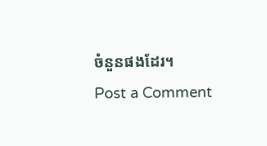ចំនួនផងដែរ។
Post a Comment